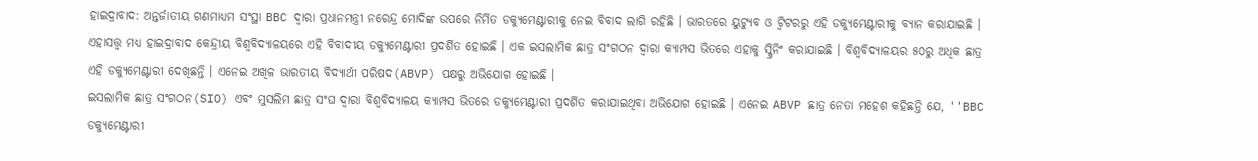ହାଇଦ୍ରାବାଦ: ଅନ୍ତର୍ଜାତୀୟ ଗଣମାଧ୍ୟମ ସଂସ୍ଥା BBC ଦ୍ବାରା ପ୍ରଧାନମନ୍ତ୍ରୀ ନରେନ୍ଦ୍ର ମୋଦିଙ୍କ ଉପରେ ନିର୍ମିତ ଡକ୍ୟୁମେଣ୍ଟାରୀକୁ ନେଇ ବିବାଦ ଲାଗି ରହିଛି । ଭାରତରେ ୟୁଟ୍ୟୁବ ଓ ଟ୍ବିଟରରୁ ଏହି ଡକ୍ୟୁମେଣ୍ଟାରୀକୁ ବ୍ୟାନ କରାଯାଇଛି । ଏହାସତ୍ତ୍ବ ମଧ୍ୟ ହାଇଦ୍ରାବାଦ କେନ୍ଦ୍ରୀୟ ବିଶ୍ବବିଦ୍ୟାଳୟରେ ଏହି ବିବାଦୀୟ ଡକ୍ୟୁମେଣ୍ଟାରୀ ପ୍ରଦର୍ଶିତ ହୋଇଛି । ଏକ ଇସଲାମିକ ଛାତ୍ର ସଂଗଠନ ଦ୍ବାରା କ୍ୟାମ୍ପସ ଭିତରେ ଏହାକୁ ସ୍କ୍ରିନିଂ କରାଯାଇଛି । ବିଶ୍ବବିଦ୍ୟାଳୟର ୫୦ରୁ ଅଧିକ ଛାତ୍ର ଏହି ଡକ୍ୟୁମେଣ୍ଟାରୀ ଦେଖିଛନ୍ତି । ଏନେଇ ଅଖିଳ ଭାରତୀୟ ବିଦ୍ୟାର୍ଥୀ ପରିଷଦ(ABVP) ପକ୍ଷରୁ ଅଭିଯୋଗ ହୋଇଛି ।
ଇସଲାମିକ ଛାତ୍ର ସଂଗଠନ(SIO) ଏବଂ ମୁସଲିମ ଛାତ୍ର ସଂଘ ଦ୍ବାରା ବିଶ୍ବବିଦ୍ୟାଳୟ କ୍ୟାମ୍ପସ ଭିତରେ ଡକ୍ୟୁମେଣ୍ଟାରୀ ପ୍ରଦର୍ଶିତ କରାଯାଇଥିବା ଅଭିଯୋଗ ହୋଇଛି । ଏନେଇ ABVP ଛାତ୍ର ନେତା ମହେଶ କହିଛନ୍ତି ଯେ, ''BBC ଡକ୍ୟୁମେଣ୍ଟାରୀ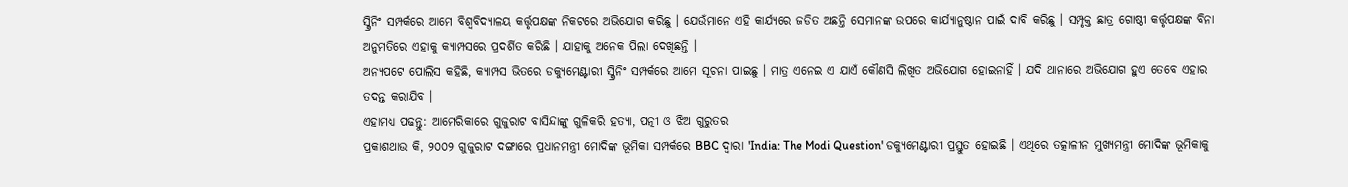ସ୍କ୍ରିନିଂ ସମ୍ପର୍କରେ ଆମେ ବିଶ୍ବବିଦ୍ୟାଳୟ କର୍ତ୍ତୃପକ୍ଷଙ୍କ ନିକଟରେ ଅଭିଯୋଗ କରିଛୁ । ଯେଉଁମାନେ ଏହି କାର୍ଯ୍ୟରେ ଜଡିତ ଅଛନ୍ତି ସେମାନଙ୍କ ଉପରେ କାର୍ଯ୍ୟାନୁଷ୍ଠାନ ପାଇଁ ଦାବି କରିଛୁ । ସମ୍ପୃକ୍ତ ଛାତ୍ର ଗୋଷ୍ଠୀ କର୍ତ୍ତୃପକ୍ଷଙ୍କ ବିନା ଅନୁମତିରେ ଏହାକୁ କ୍ୟାମ୍ପସରେ ପ୍ରଦର୍ଶିତ କରିଛି । ଯାହାକୁ ଅନେକ ପିଲା ଦେଖିଛନ୍ତି ।
ଅନ୍ୟପଟେ ପୋଲିସ କହିଛି, କ୍ୟାମ୍ପସ ଭିତରେ ଡକ୍ୟୁମେଣ୍ଟାରୀ ସ୍କ୍ରିନିଂ ସମ୍ପର୍କରେ ଆମେ ସୂଚନା ପାଇଛୁ । ମାତ୍ର ଏନେଇ ଏ ଯାଏଁ କୌଣସି ଲିଖିତ ଅଭିଯୋଗ ହୋଇନାହିଁ । ଯଦି ଥାନାରେ ଅଭିଯୋଗ ହୁଏ ତେବେ ଏହାର ତଦନ୍ତ କରାଯିବ ।
ଏହାମଧ୍ୟ ପଢନ୍ତୁ: ଆମେରିକାରେ ଗୁଜୁରାଟ ବାସିନ୍ଦାଙ୍କୁ ଗୁଳିକରି ହତ୍ୟା, ପତ୍ନୀ ଓ ଝିଅ ଗୁରୁତର
ପ୍ରକାଶଥାଉ କି, ୨୦୦୨ ଗୁଜୁରାଟ ଦଙ୍ଗାରେ ପ୍ରଧାନମନ୍ତ୍ରୀ ମୋଦିଙ୍କ ଭୂମିକା ସମ୍ପର୍କରେ BBC ଦ୍ବାରା 'India: The Modi Question' ଡକ୍ୟୁମେଣ୍ଟାରୀ ପ୍ରସ୍ତୁତ ହୋଇଛି । ଏଥିରେ ତତ୍କାଳୀନ ମୁଖ୍ୟମନ୍ତ୍ରୀ ମୋଦିଙ୍କ ଭୂମିକାକୁ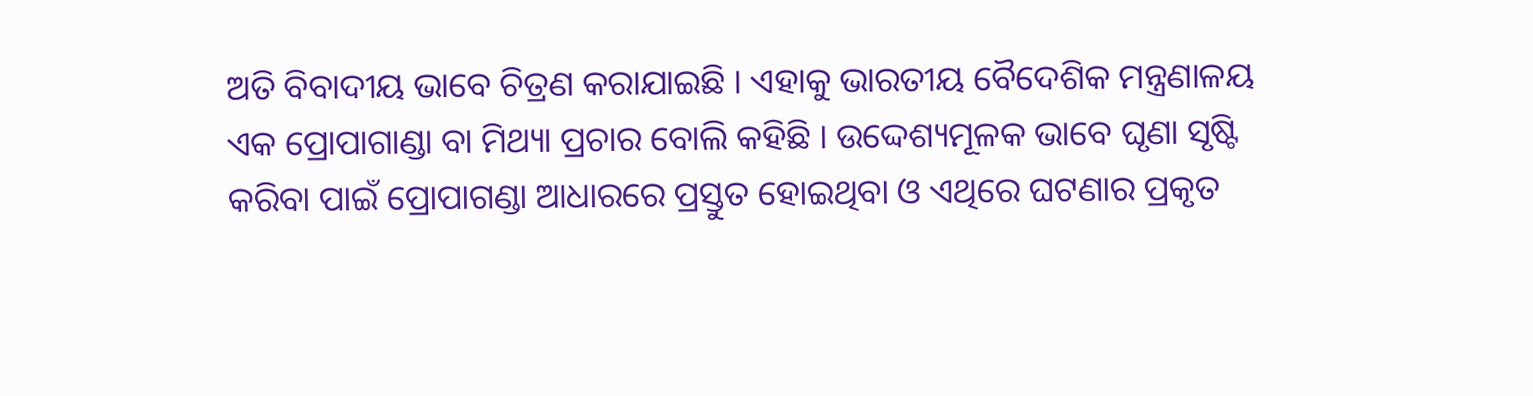ଅତି ବିବାଦୀୟ ଭାବେ ଚିତ୍ରଣ କରାଯାଇଛି । ଏହାକୁ ଭାରତୀୟ ବୈଦେଶିକ ମନ୍ତ୍ରଣାଳୟ ଏକ ପ୍ରୋପାଗାଣ୍ଡା ବା ମିଥ୍ୟା ପ୍ରଚାର ବୋଲି କହିଛି । ଉଦ୍ଦେଶ୍ୟମୂଳକ ଭାବେ ଘୃଣା ସୃଷ୍ଟି କରିବା ପାଇଁ ପ୍ରୋପାଗଣ୍ଡା ଆଧାରରେ ପ୍ରସ୍ତୁତ ହୋଇଥିବା ଓ ଏଥିରେ ଘଟଣାର ପ୍ରକୃତ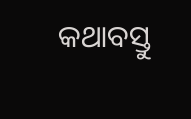କଥାବସ୍ତୁ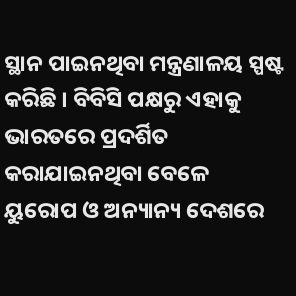ସ୍ଥାନ ପାଇନଥିବା ମନ୍ତ୍ରଣାଳୟ ସ୍ପଷ୍ଟ କରିଛି । ବିବିସି ପକ୍ଷରୁ ଏହାକୁ ଭାରତରେ ପ୍ରଦର୍ଶିତ କରାଯାଇନଥିବା ବେଳେ ୟୁରୋପ ଓ ଅନ୍ୟାନ୍ୟ ଦେଶରେ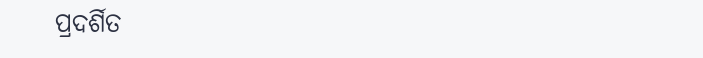ପ୍ରଦର୍ଶିତ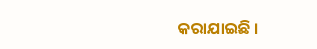କରାଯାଇଛି ।